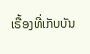ເຣື້ອງທີ່ເກັບບັນ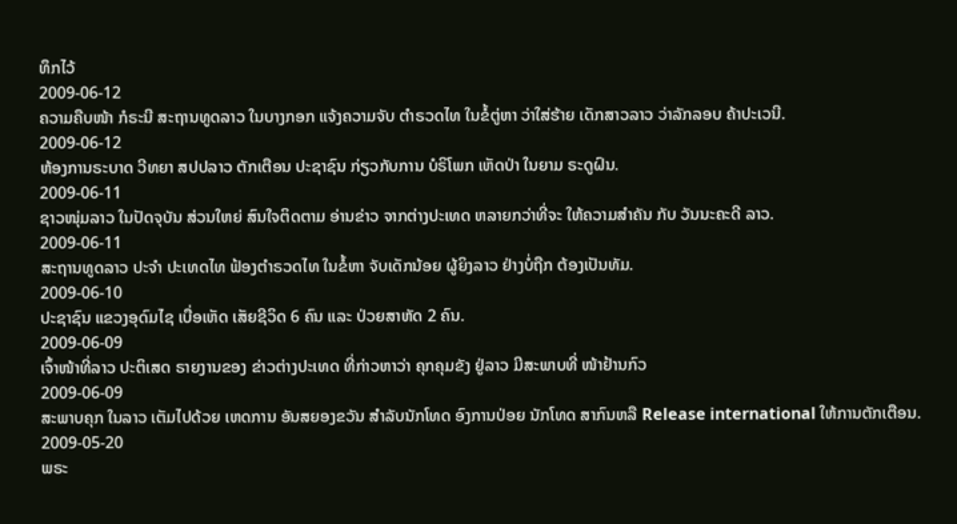ທຶກໄວ້
2009-06-12
ຄວາມຄືບໜ້າ ກໍຣະນີ ສະຖານທູດລາວ ໃນບາງກອກ ແຈ້ງຄວາມຈັບ ຕຳຣວດໄທ ໃນຂໍ້ຕູ່ຫາ ວ່າໃສ່ຮ້າຍ ເດັກສາວລາວ ວ່າລັກລອບ ຄ້າປະເວນີ.
2009-06-12
ຫ້ອງການຣະບາດ ວີທຍາ ສປປລາວ ຕັກເຕືອນ ປະຊາຊົນ ກ່ຽວກັບການ ບໍຣິໂພກ ເຫັດປ່າ ໃນຍາມ ຣະດູຝົນ.
2009-06-11
ຊາວໜຸ່ມລາວ ໃນປັດຈຸບັນ ສ່ວນໃຫຍ່ ສົນໃຈຕິດຕາມ ອ່ານຂ່າວ ຈາກຕ່າງປະເທດ ຫລາຍກວ່າທີ່ຈະ ໃຫ້ຄວາມສຳຄັນ ກັບ ວັນນະຄະດີ ລາວ.
2009-06-11
ສະຖານທູດລາວ ປະຈຳ ປະເທດໄທ ຟ້ອງຕຳຣວດໄທ ໃນຂໍ້ຫາ ຈັບເດັກນ້ອຍ ຜູ້ຍິງລາວ ຢ່າງບໍ່ຖືກ ຕ້ອງເປັນທັມ.
2009-06-10
ປະຊາຊົນ ແຂວງອຸດົມໄຊ ເບື່ອເຫັດ ເສັຍຊີວິດ 6 ຄົນ ແລະ ປ່ວຍສາຫັດ 2 ຄົນ.
2009-06-09
ເຈົ້າໜ້າທີ່ລາວ ປະຕິເສດ ຣາຍງານຂອງ ຂ່າວຕ່າງປະເທດ ທີ່ກ່າວຫາວ່າ ຄຸກຄຸມຂັງ ຢູ່ລາວ ມີສະພາບທີ່ ໜ້າຢ້ານກົວ
2009-06-09
ສະພາບຄຸກ ໃນລາວ ເຕັມໄປດ້ວຍ ເຫດການ ອັນສຍອງຂວັນ ສຳລັບນັກໂທດ ອົງການປ່ອຍ ນັກໂທດ ສາກົນຫລື Release international ໃຫ້ການຕັກເຕືອນ.
2009-05-20
ພຣະ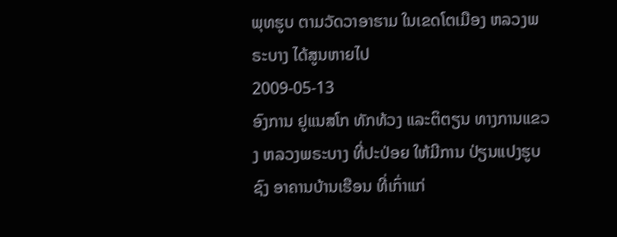ພຸທຮູບ ຕາມວັດວາອາຮາມ ໃນເຂດໂຕເມືອງ ຫລວງພຣະບາງ ໄດ້ສູນຫາຍໄປ
2009-05-13
ອົງການ ຢູແນສໂກ ທັກທ້ວງ ແລະຕິຕຽນ ທາງການແຂວງ ຫລວງພຣະບາງ ທີ່ປະປ່ອຍ ໃຫ້ມີການ ປ່ຽນແປງຮູບຊົງ ອາຄານບ້ານເຮືອນ ທີ່ເກົ່າແກ່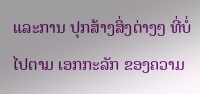ແລະການ ປຸກສ້າງສິ່ງຕ່າງໆ ທີ່ບໍ່ໄປຕາມ ເອກກະລັກ ຂອງຄວາມ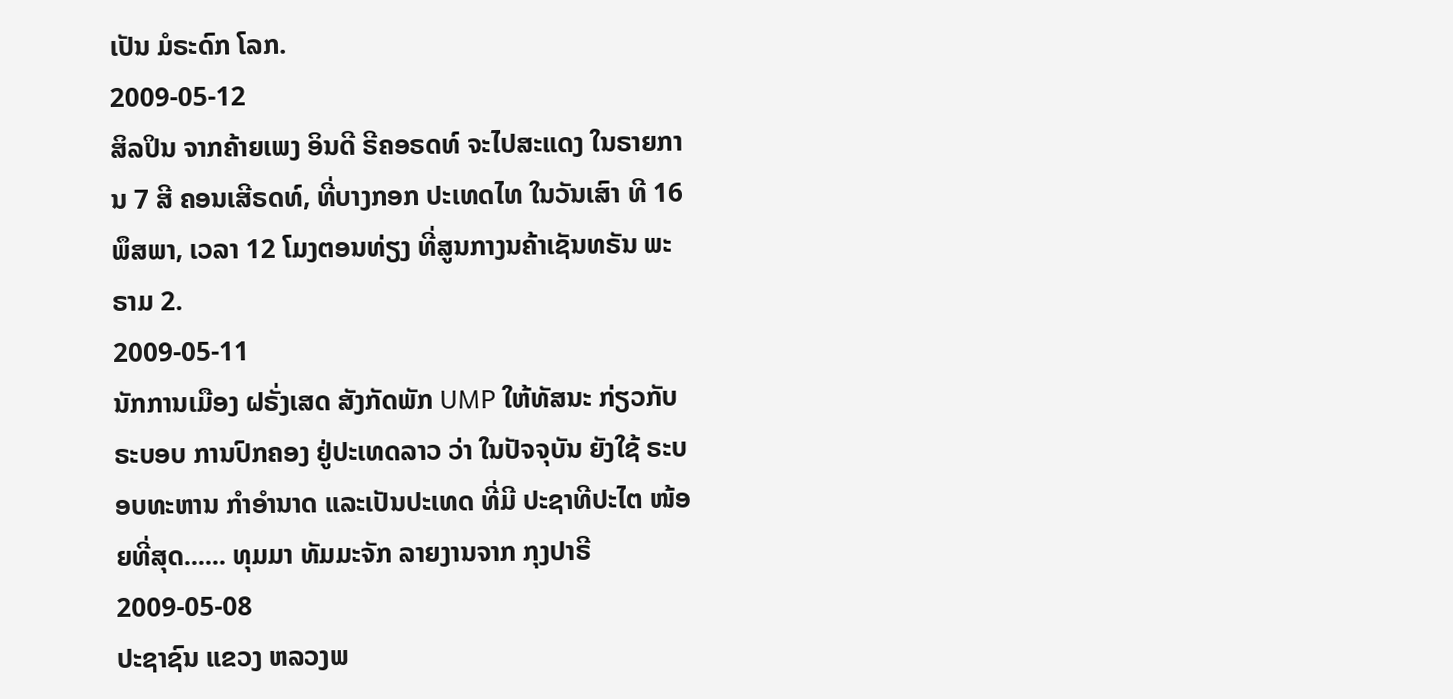ເປັນ ມໍຣະດົກ ໂລກ.
2009-05-12
ສິລປິນ ຈາກຄ້າຍເພງ ອິນດີ ຣີຄອຣດທ໌ ຈະໄປສະແດງ ໃນຣາຍການ 7 ສີ ຄອນເສີຣດທ໌, ທີ່ບາງກອກ ປະເທດໄທ ໃນວັນເສົາ ທີ 16 ພຶສພາ, ເວລາ 12 ໂມງຕອນທ່ຽງ ທີ່ສູນກາງນຄ້າເຊັນທຣັນ ພະຣາມ 2.
2009-05-11
ນັກການເມືອງ ຝຣັ່ງເສດ ສັງກັດພັກ UMP ໃຫ້ທັສນະ ກ່ຽວກັບຣະບອບ ການປົກຄອງ ຢູ່ປະເທດລາວ ວ່າ ໃນປັຈຈຸບັນ ຍັງໃຊ້ ຣະບອບທະຫານ ກຳອຳນາດ ແລະເປັນປະເທດ ທີ່ມີ ປະຊາທີປະໄຕ ໜ້ອຍທີ່ສຸດ...... ທຸມມາ ທັມມະຈັກ ລາຍງານຈາກ ກຸງປາຣີ
2009-05-08
ປະຊາຊົນ ແຂວງ ຫລວງພ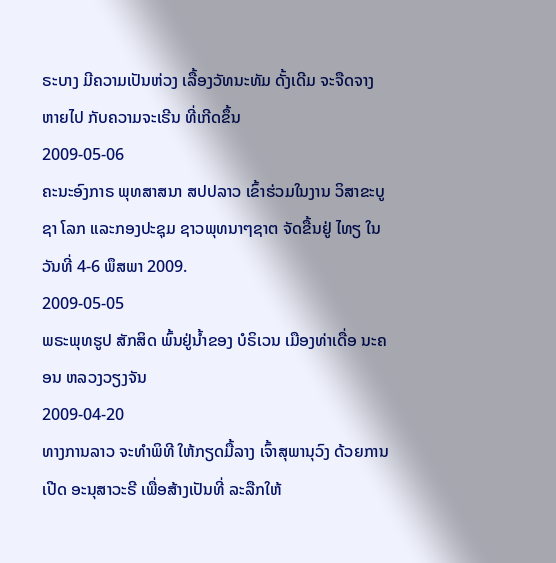ຣະບາງ ມີຄວາມເປັນຫ່ວງ ເລື້ອງວັທນະທັມ ດັ້ງເດີມ ຈະຈືດຈາງ ຫາຍໄປ ກັບຄວາມຈະເຣີນ ທີ່ເກີດຂຶ້ນ
2009-05-06
ຄະນະອົງກາຣ ພຸທສາສນາ ສປປລາວ ເຂົ້າຮ່ວມໃນງານ ວິສາຂະບູຊາ ໂລກ ແລະກອງປະຊຸມ ຊາວພຸທນາໆຊາຕ ຈັດຂື້ນຢູ່ ໄທຽ ໃນວັນທີ່ 4-6 ພຶສພາ 2009.
2009-05-05
ພຣະພຸທຮູປ ສັກສິດ ພົ້ນຢູ່ນໍ້າຂອງ ບໍຣິເວນ ເມືອງທ່າເດື່ອ ນະຄອນ ຫລວງວຽງຈັນ
2009-04-20
ທາງການລາວ ຈະທຳພິທີ ໃຫ້ກຽດມື້ລາງ ເຈົ້າສຸພານຸວົງ ດ້ວຍການເປີດ ອະນຸສາວະຣີ ເພື່ອສ້າງເປັນທີ່ ລະລືກໃຫ້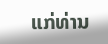ແກ່ທ່ານ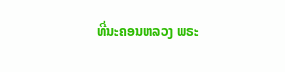ທີ່ນະຄອນຫລວງ ພຣະ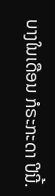ບາງໃນເດືອນ ກໍຣະກະດາ ປີນີ້.